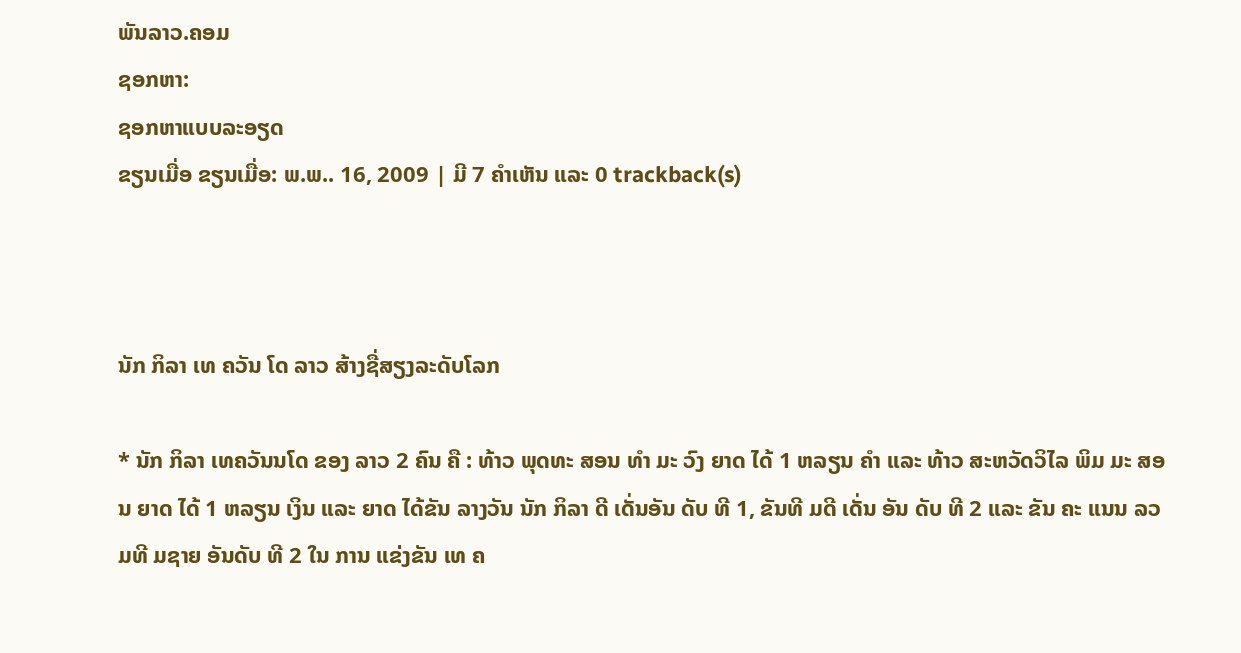ພັນລາວ.ຄອມ
ຊອກຫາ:
ຊອກຫາແບບລະອຽດ
ຂຽນເມື່ອ ຂຽນເມື່ອ: ພ.ພ.. 16, 2009 | ມີ 7 ຄຳເຫັນ ແລະ 0 trackback(s)



ນັກ ກິລາ ເທ ຄວັນ ໂດ ລາວ ສ້າງຊື່ສຽງລະດັບໂລກ

* ນັກ ກິລາ ເທຄວັນນໂດ ຂອງ ລາວ 2 ຄົນ ຄື : ທ້າວ ພຸດທະ ສອນ ທຳ ມະ ວົງ ຍາດ ໄດ້ 1 ຫລຽນ ຄຳ ແລະ ທ້າວ ສະຫວັດວິໄລ ພິມ ມະ ສອນ ຍາດ ໄດ້ 1 ຫລຽນ ເງິນ ແລະ ຍາດ ໄດ້ຂັນ ລາງວັນ ນັກ ກິລາ ດີ ເດັ່ນອັນ ດັບ ທີ 1, ຂັນທີ ມດີ ເດັ່ນ ອັນ ດັບ ທີ 2 ແລະ ຂັນ ຄະ ແນນ ລວມທີ ມຊາຍ ອັນດັບ ທີ 2 ໃນ ການ ແຂ່ງຂັນ ເທ ຄ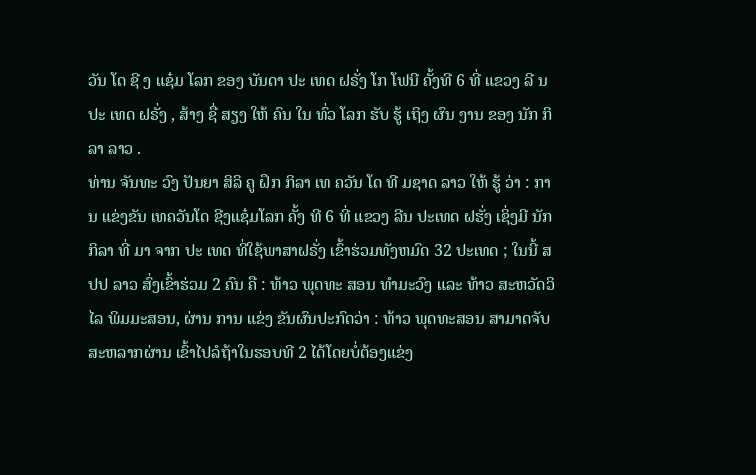ວັນ ໂດ ຊີ ງ ແຊ໋ມ ໂລກ ຂອງ ບັນດາ ປະ ເທດ ຝຣັ່ງ ໂກ ໂຟນີ ຄັ້ງທີ 6 ທີ່ ແຂວງ ລີ ນ ປະ ເທດ ຝຣັ່ງ , ສ້າງ ຊື່ ສຽງ ໃຫ້ ຄົນ ໃນ ທົ່ວ ໂລກ ຮັບ ຮູ້ ເຖິງ ຜົນ ງານ ຂອງ ນັກ ກິລາ ລາວ .
ທ່ານ ຈັນທະ ວົງ ປັນຍາ ສິລິ ຄູ ຝຶກ ກິລາ ເທ ຄວັນ ໂດ ທີ ມຊາດ ລາວ ໃຫ້ ຮູ້ ວ່າ : ການ ແຂ່ງຂັນ ເທຄວັນໂດ ຊີງແຊ໋ມໂລກ ຄັ້ງ ທີ 6 ທີ່ ແຂວງ ລີນ ປະເທດ ຝຮັ່ງ ເຊິ່ງມີ ນັກ ກິລາ ທີ່ ມາ ຈາກ ປະ ເທດ ທີ່ໃຊ້ພາສາຝຣັ່ງ ເຂົ້າຮ່ວມທັງຫມົດ 32 ປະເທດ ; ໃນນີ້ ສປປ ລາວ ສົ່ງເຂົ້າຮ່ວມ 2 ຄົນ ຄື : ທ້າວ ພຸດທະ ສອນ ທຳມະວົງ ແລະ ທ້າວ ສະຫວັດວິໄລ ພິມມະສອນ, ຜ່ານ ການ ແຂ່ງ ຂັນຜົນປະກົດວ່າ : ທ້າວ ພຸດທະສອນ ສາມາດຈັບສະຫລາກຜ່ານ ເຂົ້າໄປລໍຖ້າໃນຮອບທີ 2 ໄດ້ໂດຍບໍ່ຕ້ອງແຂ່ງ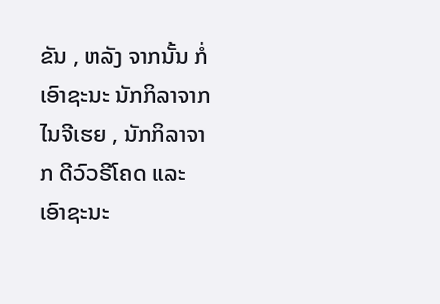ຂັນ , ຫລັງ ຈາກນັ້ນ ກໍ່ເອົາຊະນະ ນັກກິລາຈາກ ໄນຈີເຮຍ , ນັກກິລາຈາກ ດີວົວຣີໂຄດ ແລະ ເອົາຊະນະ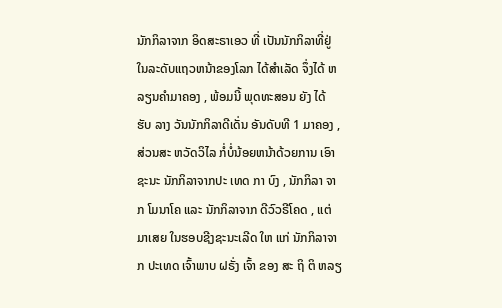ນັກກິລາຈາກ ອິດສະຣາເອວ ທີ່ ເປັນນັກກິລາທີ່ຢູ່ໃນລະດັບແຖວຫນ້າຂອງໂລກ ໄດ້ສຳເລັດ ຈຶ່ງໄດ້ ຫລຽນຄຳມາຄອງ , ພ້ອມນີ້ ພຸດທະສອນ ຍັງ ໄດ້ ຮັບ ລາງ ວັນນັກກິລາດີເດັ່ນ ອັນດັບທີ 1 ມາຄອງ , ສ່ວນສະ ຫວັດວິໄລ ກໍ່ບໍ່ນ້ອຍຫນ້າດ້ວຍການ ເອົາຊະນະ ນັກກິລາຈາກປະ ເທດ ກາ ບົງ , ນັກກິລາ ຈາກ ໂມນາໂຄ ແລະ ນັກກິລາຈາກ ດີວົວຣີໂຄດ , ແຕ່ມາເສຍ ໃນຮອບຊີງຊະນະເລີດ ໃຫ ແກ່ ນັກກິລາຈາກ ປະເທດ ເຈົ້າພາບ ຝຣັ່ງ ເຈົ້າ ຂອງ ສະ ຖິ ຕິ ຫລຽ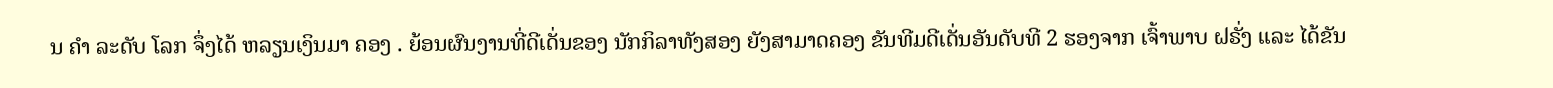ນ ຄຳ ລະດັບ ໂລກ ຈຶ່ງໄດ້ ຫລຽນເງິນມາ ຄອງ . ຍ້ອນຜົນງານທີ່ດີເດັ່ນຂອງ ນັກກິລາທັງສອງ ຍັງສາມາດຄອງ ຂັນທີມດີເດັ່ນອັນດັບທີ 2 ຮອງຈາກ ເຈົ້າພາບ ຝຣັ່ງ ແລະ ໄດ້ຂັນ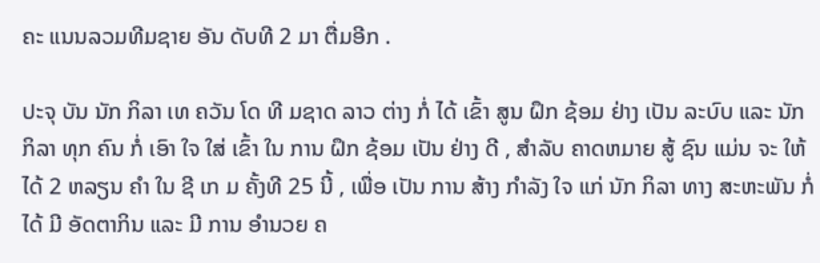ຄະ ແນນລວມທີມຊາຍ ອັນ ດັບທີ 2 ມາ ຕື່ມອີກ .

ປະຈຸ ບັນ ນັກ ກິລາ ເທ ຄວັນ ໂດ ທີ ມຊາດ ລາວ ຕ່າງ ກໍ່ ໄດ້ ເຂົ້າ ສູນ ຝຶກ ຊ້ອມ ຢ່າງ ເປັນ ລະບົບ ແລະ ນັກ ກິລາ ທຸກ ຄົນ ກໍ່ ເອົາ ໃຈ ໃສ່ ເຂົ້າ ໃນ ການ ຝຶກ ຊ້ອມ ເປັນ ຢ່າງ ດີ , ສຳລັບ ຄາດຫມາຍ ສູ້ ຊົນ ແມ່ນ ຈະ ໃຫ້ ໄດ້ 2 ຫລຽນ ຄຳ ໃນ ຊີ ເກ ມ ຄັ້ງທີ 25 ນີ້ , ເພື່ອ ເປັນ ການ ສ້າງ ກຳລັງ ໃຈ ແກ່ ນັກ ກິລາ ທາງ ສະຫະພັນ ກໍ່ ໄດ້ ມີ ອັດຕາກິນ ແລະ ມີ ການ ອຳນວຍ ຄ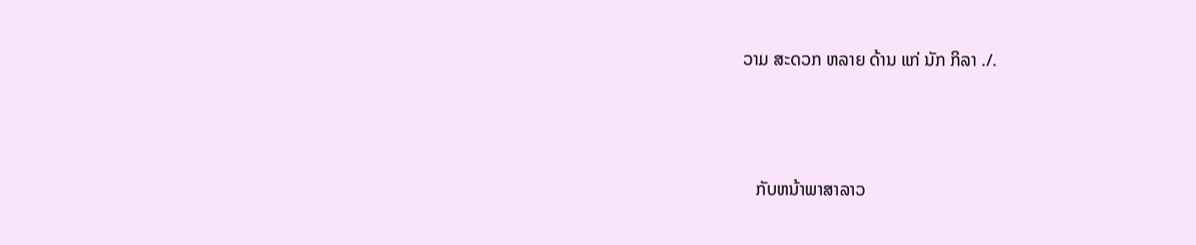ວາມ ສະດວກ ຫລາຍ ດ້ານ ແກ່ ນັກ ກິລາ ./.



   ກັບຫນ້າພາສາລາວ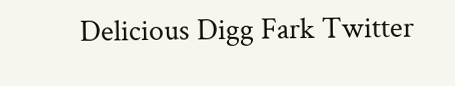Delicious Digg Fark Twitter